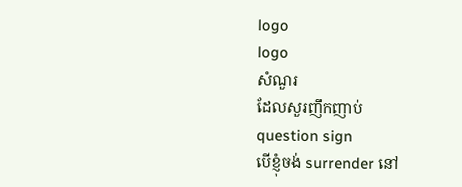logo
logo
សំណួរ
ដែលសួរញឹកញាប់
question sign
បើខ្ញុំចង់ surrender នៅ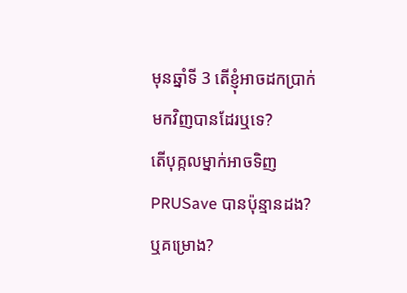មុនឆ្នាំទី 3 តើខ្ញុំអាចដកប្រាក់មកវិញបានដែរឬទេ?
តើបុគ្កលម្នាក់អាចទិញ PRUSave បានប៉ុន្មានដង? ឬគម្រោង?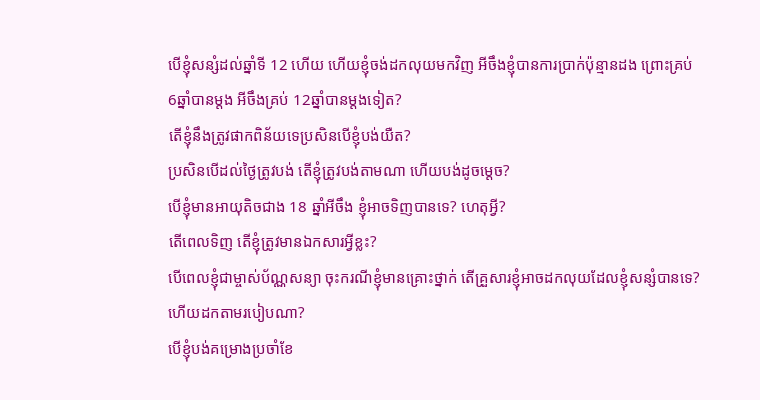បើខ្ញុំសន្សំដល់ឆ្នាំទី 12 ហើយ ហើយខ្ញុំចង់ដកលុយមកវិញ អីចឹងខ្ញុំបានការប្រាក់ប៉ុន្មានដង ព្រោះគ្រប់ 6ឆ្នាំបានម្តង អីចឹងគ្រប់ 12ឆ្នាំបានម្តងទៀត?
តើខ្ញុំនឹងត្រូវផាកពិន័យទេប្រសិនបើខ្ញុំបង់យឺត?
ប្រសិនបើដល់ថ្ងៃត្រូវបង់ តើខ្ញុំត្រូវបង់តាមណា ហើយបង់ដូចម្តេច?
បើខ្ញុំមានអាយុតិចជាង 18 ឆ្នាំអីចឹង ខ្ញុំអាចទិញបានទេ? ហេតុអ្វី?
តើពេលទិញ តើខ្ញុំត្រូវមានឯកសារអ្វីខ្លះ?
បើពេលខ្ញុំជាម្ចាស់ប័ណ្ណសន្យា ចុះករណីខ្ញុំមានគ្រោះថ្នាក់ តើគ្រួសារខ្ញុំអាចដកលុយដែលខ្ញុំសន្សំបានទេ? ហើយដកតាមរបៀបណា?
បើខ្ញុំបង់គម្រោងប្រចាំខែ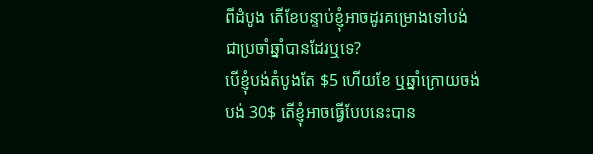ពីដំបូង តើខែបន្ទាប់ខ្ញុំអាចដូរគម្រោងទៅបង់ជាប្រចាំឆ្នាំបានដែរឬទេ?
បើខ្ញុំបង់តំបូងតែ $5 ហើយខែ ឬឆ្នាំក្រោយចង់បង់ 30$ តើខ្ញុំអាចធ្វើបែបនេះបាន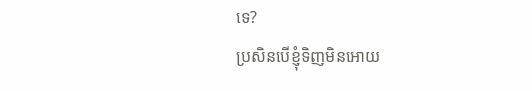ទេ?
ប្រសិនបើខ្ញុំទិញមិនអោយ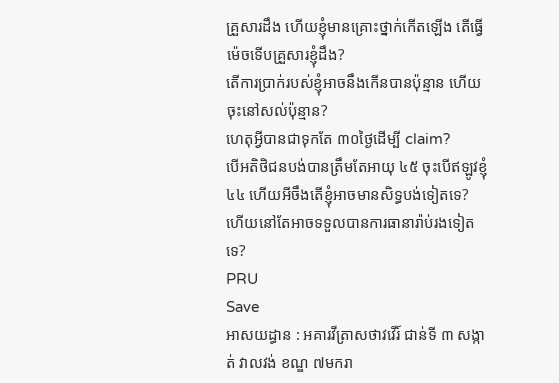គ្រួសារដឹង ហើយខ្ញុំមានគ្រោះថ្នាក់កើតឡើង តើធ្វើម៉េចទើបគ្រួសារខ្ញុំដឹង?
តើការប្រាក់របស់ខ្ញុំអាចនឹងកើនបានប៉ុន្មាន ហើយចុះនៅសល់ប៉ុន្មាន?
ហេតុអ្វីបានជាទុកតែ ៣០ថ្ងៃដើម្បី claim?
បើអតិថិជនបង់បានត្រឹមតែអាយុ ៤៥ ចុះបើឥឡូវខ្ញុំ ៤៤ ហើយអីចឹងតើខ្ញុំអាចមានសិទ្ធបង់ទៀតទេ? ហើយនៅតែអាចទទួលបានការធានារ៉ាប់រងទៀតទេ?
PRU
Save
អាសយដ្ធាន : អគារវីត្រាសថាវវើរ៍ ជាន់ទី ៣ សង្កាត់ វាលវង់ ខណ្ឌ ៧មករា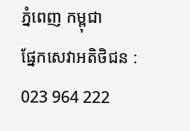ភ្នំពេញ កម្ពុជា
ផ្នែកសេវាអតិថិជន :
023 964 222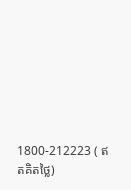1800-212223 ( ឥតគិតថ្លៃ)